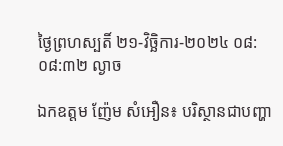ថ្ងៃព្រហស្បតិ៍ ២១-វិច្ឆិការ-២០២៤ ០៨:០៨:៣២ ល្ងាច

ឯកឧត្តម ញ៉ែម សំអឿន៖ បរិស្ថានជាបញ្ហា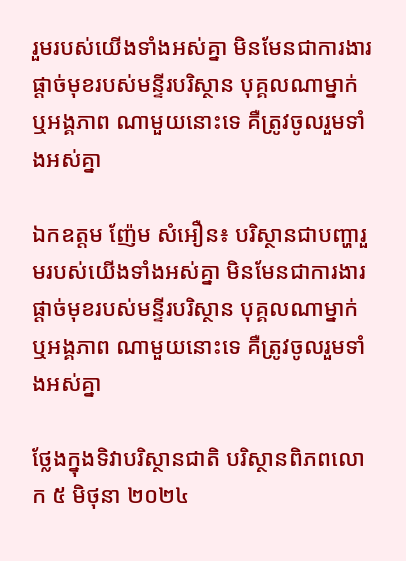រួមរបស់យើងទាំងអស់គ្នា មិនមែនជាការងារផ្ដាច់មុខរបស់មន្ទីរបរិស្ថាន បុគ្គលណាម្នាក់ ឬអង្គភាព ណាមួយនោះទេ គឺត្រូវចូលរួមទាំងអស់គ្នា

ឯកឧត្តម ញ៉ែម សំអឿន៖ បរិស្ថានជាបញ្ហារួមរបស់យើងទាំងអស់គ្នា មិនមែនជាការងារផ្ដាច់មុខរបស់មន្ទីរបរិស្ថាន បុគ្គលណាម្នាក់ ឬអង្គភាព ណាមួយនោះទេ គឺត្រូវចូលរួមទាំងអស់គ្នា

ថ្លែងក្នុងទិវាបរិស្ថានជាតិ បរិស្ថានពិភពលោក ៥ មិថុនា ២០២៤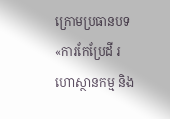ក្រោមប្រធានបទ «ការកែប្រែដី រហោស្ថានកម្ម និង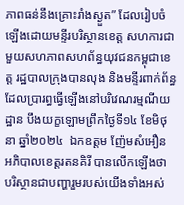ភាពធន់នឹងគ្រោះរាំងស្ងួត” ដែលរៀបចំឡើងដោយមន្ទីរបរិស្ថានខេត្ត សហការជាមួយសហភាពសហព័ន្ធយុវជនកម្ពុជាខេត្ត រដ្ឋបាលក្រុងបានលុង និងមន្ទីរពាក់ព័ន្ធ ដែលប្រារព្ធធ្វើឡើងនៅបរិវេណរម្មណីយដ្ឋាន បឹងយក្ខឡោមព្រឹកថ្ងៃទី១៤ ខែមិថុនា ឆ្នាំ២០២៤  ឯកឧត្តម ញ៉ែមសំអឿន អភិបាលខេត្តរតនគិរី បានលើកឡើងថា បរិស្ថានជាបញ្ហារួមរបស់យើងទាំងអស់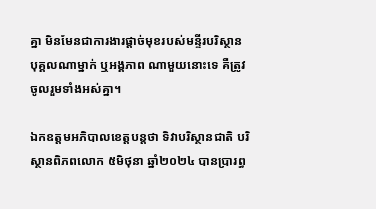គ្នា មិនមែនជាការងារផ្ដាច់មុខរបស់មន្ទីរបរិស្ថាន បុគ្គលណាម្នាក់ ឬអង្គភាព ណាមួយនោះទេ គឺត្រូវចូលរួមទាំងអស់គ្នា។

ឯកឧត្តមអភិបាលខេត្តបន្តថា ទិវាបរិស្ថានជាតិ បរិស្ថានពិភពលោក ៥មិថុនា ឆ្នាំ២០២៤ បានប្រារព្ធ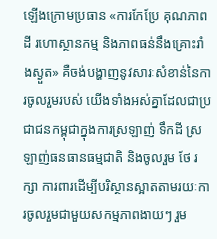ឡើងក្រោមប្រធាន «ការកែប្រែ គុណភាពដី រហោស្ថានកម្ម និងភាពធន់នឹងគ្រោះរាំងស្ងួត» គឺចង់បង្ហាញនូវសារៈសំខាន់នៃការចូលរួមរបស់ យើងទាំងអស់គ្នាដែលជាប្រជាជនកម្ពុជាក្នុងការស្រឡាញ់ ទឹកដី ស្រឡាញ់ធនធានធម្មជាតិ និងចូលរួម ថែ រក្សា ការពារដើម្បីបរិស្ថានស្អាតតាមរយៈការចូលរួមជាមួយសកម្មភាពងាយៗ រួម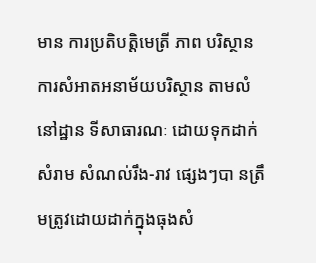មាន ការប្រតិបត្តិមេត្រី ភាព បរិស្ថាន ការសំអាតអនាម័យបរិស្ថាន តាមលំនៅដ្ឋាន ទីសាធារណៈ ដោយទុកដាក់សំរាម សំណល់រឹង-រាវ ផ្សេងៗបា នត្រឹមត្រូវដោយដាក់ក្នុងធុងសំ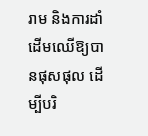រាម និងការដាំដើមឈើឱ្យបានផុសផុល ដើម្បីបរិ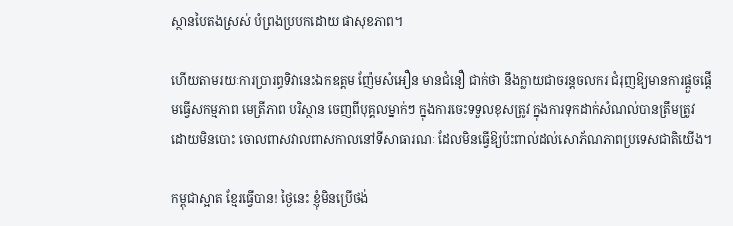ស្ថានបៃតងស្រស់ បំព្រងប្របកដោយ ផាសុខភាព។

ហើយតាមរយៈការប្រារព្ធទិវានេះឯកឧត្តម ញ៉ែមសំអឿន មានជំនឿ ជាក់ថា នឹងក្លាយជាចរន្តចលករ ជំរុញឱ្យមានការផ្ដួចផ្ដើមធ្វើសកម្មភាព មេត្រីភាព បរិស្ថាន ចេញពីបុគ្គលម្នាក់ៗ ក្នុងការចេះទទួលខុសត្រូវ ក្នុងការទុកដាក់សំណល់បានត្រឹមត្រូវ ដោយមិនបោះ ចោលពាសវាលពាសកាលនៅទីសាធារណៈ ដែលមិនធ្វើឱ្យប៉ះពាល់ដល់សោភ័ណភាពប្រទេសជាតិយើង។

កម្ពុជាស្អាត ខ្មែរធ្វើបាន! ថ្ងៃនេះ ខ្ញុំមិនប្រើថង់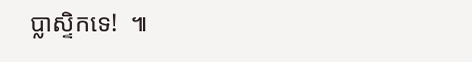ប្លាស្ទិកទេ!  ៕